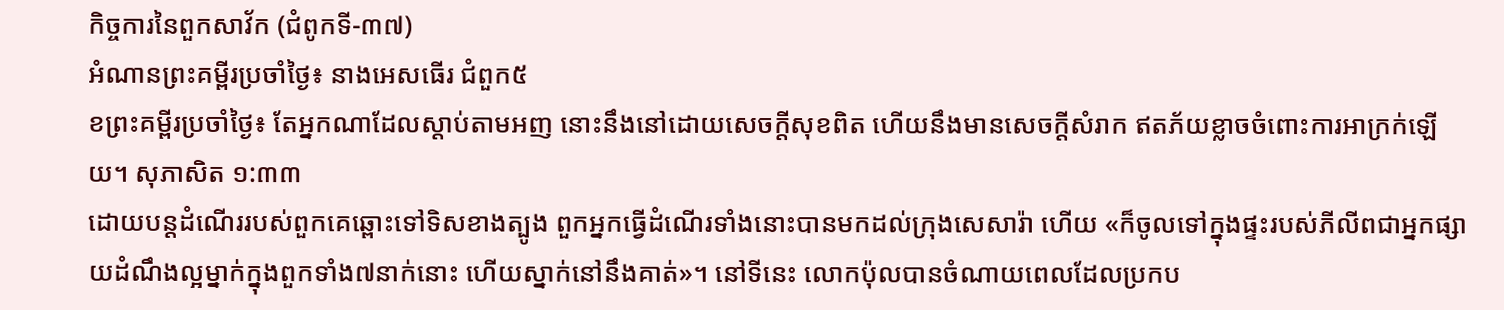កិច្ចការនៃពួកសាវ័ក (ជំពូកទី-៣៧)
អំណានព្រះគម្ពីរប្រចាំថ្ងៃ៖ នាងអេសធើរ ជំពួក៥
ខព្រះគម្ពីរប្រចាំថ្ងៃ៖ តែអ្នកណាដែលស្តាប់តាមអញ នោះនឹងនៅដោយសេចក្តីសុខពិត ហើយនឹងមានសេចក្តីសំរាក ឥតភ័យខ្លាចចំពោះការអាក្រក់ឡើយ។ សុភាសិត ១:៣៣
ដោយបន្តដំណើររបស់ពួកគេឆ្ពោះទៅទិសខាងត្បូង ពួកអ្នកធ្វើដំណើរទាំងនោះបានមកដល់ក្រុងសេសារ៉ា ហើយ «ក៏ចូលទៅក្នុងផ្ទះរបស់ភីលីពជាអ្នកផ្សាយដំណឹងល្អម្នាក់ក្នុងពួកទាំង៧នាក់នោះ ហើយស្នាក់នៅនឹងគាត់»។ នៅទីនេះ លោកប៉ុលបានចំណាយពេលដែលប្រកប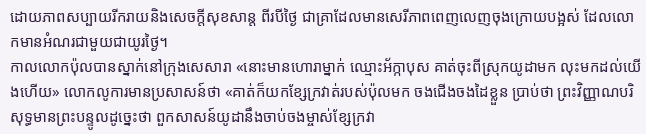ដោយភាពសប្បាយរីករាយនិងសេចក្តីសុខសាន្ត ពីរបីថ្ងៃ ជាគ្រាដែលមានសេរីភាពពេញលេញចុងក្រោយបង្អស់ ដែលលោកមានអំណរជាមួយជាយូរថ្ងៃ។
កាលលោកប៉ុលបានស្នាក់នៅក្រុងសេសារា «នោះមានហោរាម្នាក់ ឈ្មោះអ័ក្កាបុស គាត់ចុះពីស្រុកយូដាមក លុះមកដល់យើងហើយ» លោកលូការមានប្រសាសន៍ថា «គាត់ក៏យកខ្សែក្រវាត់របស់ប៉ុលមក ចងជើងចងដៃខ្លួន ប្រាប់ថា ព្រះវិញ្ញាណបរិសុទ្ធមានព្រះបន្ទូលដូច្នេះថា ពួកសាសន៍យូដានឹងចាប់ចងម្ចាស់ខ្សែក្រវា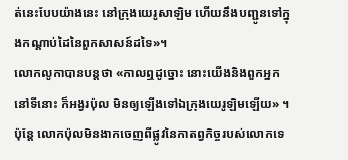ត់នេះបែបយ៉ាងនេះ នៅក្រុងយេរូសាឡិម ហើយនឹងបញ្ជូនទៅក្នុងកណ្តាប់ដៃនៃពួកសាសន៍ដទៃ»។
លោកលូកាបានបន្ដថា «កាលឮដូច្នោះ នោះយើងនិងពួកអ្នកនៅទីនោះ ក៏អង្វរប៉ុល មិនឲ្យឡើងទៅឯក្រុងយេរូឡិមឡើយ» ។ ប៉ុន្ដែ លោកប៉ុលមិនងាកចេញពីផ្លូវនៃកាតព្វកិច្ចរបស់លោកទេ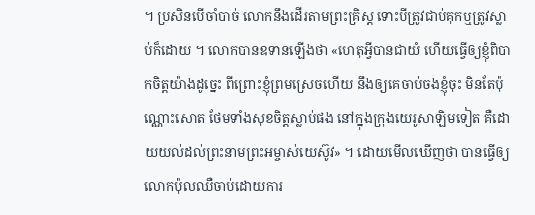។ ប្រសិនបើចាំបាច់ លោកនឹងដើរតាមព្រះគ្រិស្ត ទោះបីត្រូវជាប់គុកឬត្រូវស្លាប់ក៏ដោយ ។ លោកបានឧទានឡើងថា «ហេតុអ្វីបានជាយំ ហើយធ្វើឲ្យខ្ញុំពិបាកចិត្តយ៉ាងដូច្នេះ ពីព្រោះខ្ញុំព្រមស្រេចហើយ នឹងឲ្យគេចាប់ចងខ្ញុំចុះ មិនតែប៉ុណ្ណោះសោត ថែមទាំងសុខចិត្តស្លាប់ផង នៅក្នុងក្រុងយេរូសាឡិមទៀត គឺដោយយល់ដល់ព្រះនាមព្រះអម្ចាស់យេស៊ូវ» ។ ដោយមើលឃើញថា បានធ្វើឲ្យលោកប៉ុលឈឺចាប់ដោយការ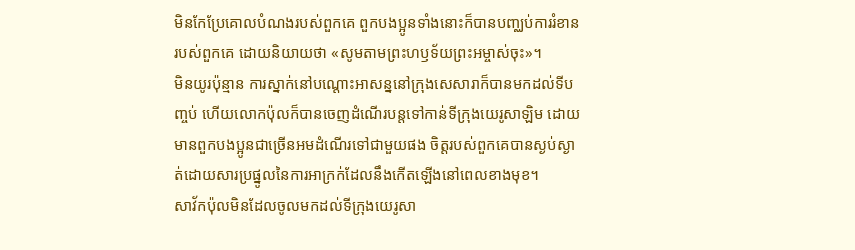មិនកែប្រែគោលបំណងរបស់ពួកគេ ពួកបងប្អូនទាំងនោះក៏បានបញ្ឈប់ការរំខានរបស់ពួកគេ ដោយនិយាយថា «សូមតាមព្រះហឫទ័យព្រះអម្ចាស់ចុះ»។
មិនយូរប៉ុន្មាន ការស្នាក់នៅបណ្តោះអាសន្ននៅក្រុងសេសារាក៏បានមកដល់ទីបញ្ចប់ ហើយលោកប៉ុលក៏បានចេញដំណើរបន្តទៅកាន់ទីក្រុងយេរូសាឡិម ដោយមានពួកបងប្អូនជាច្រើនអមដំណើរទៅជាមួយផង ចិត្តរបស់ពួកគេបានស្ងប់ស្ងាត់ដោយសារប្រផ្នូលនៃការអាក្រក់ដែលនឹងកើតឡើងនៅពេលខាងមុខ។
សាវ័កប៉ុលមិនដែលចូលមកដល់ទីក្រុងយេរូសា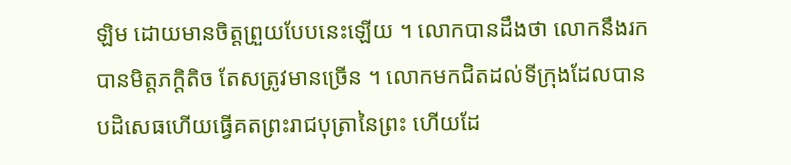ឡិម ដោយមានចិត្ដព្រួយបែបនេះឡើយ ។ លោកបានដឹងថា លោកនឹងរកបានមិត្តភក្តិតិច តែសត្រូវមានច្រើន ។ លោកមកជិតដល់ទីក្រុងដែលបានបដិសេធហើយធ្វើគតព្រះរាជបុត្រានៃព្រះ ហើយដែ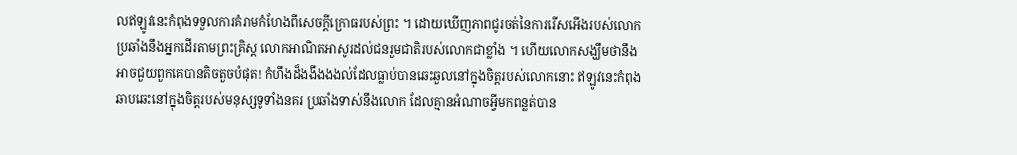លឥឡូវនេះកំពុងទទួលការគំរាមកំហែងពីសេចក្ដីក្រោធរបស់ព្រះ ។ ដោយឃើញភាពជូរចត់នៃការរើសអើងរបស់លោក ប្រឆាំងនឹងអ្នកដើរតាមព្រះគ្រិស្ត លោកអាណិតអាសូរដល់ជនរួមជាតិរបស់លោកជាខ្លាំង ។ ហើយលោកសង្ឃឹមថានឹងអាចជួយពួកគេបានតិចតួចបំផុត! កំហឹងដ៏ងងឹងងងល់ដែលធ្លាប់បានឆេះឆួលនៅក្នុងចិត្ដរបស់លោកនោះ ឥឡូវនេះកំពុងឆាបឆេះនៅក្នុងចិត្តរបស់មនុស្សទូទាំងនគរ ប្រឆាំងទាស់នឹងលោក ដែលគ្មានអំណាចអ្វីមកពន្លត់បាន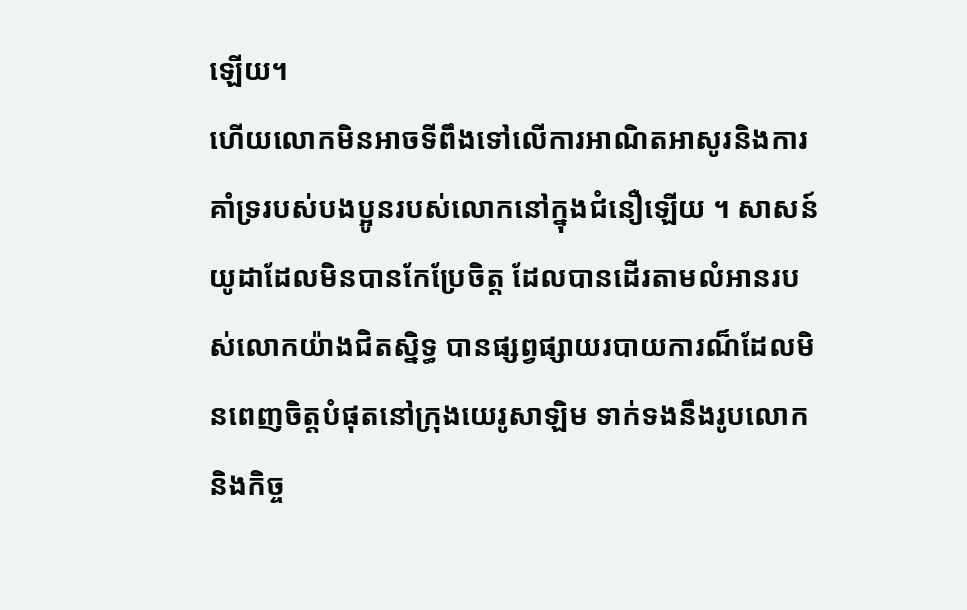ឡើយ។
ហើយលោកមិនអាចទីពឹងទៅលើការអាណិតអាសូរនិងការគាំទ្ររបស់បងប្អូនរបស់លោកនៅក្នុងជំនឿឡើយ ។ សាសន៍យូដាដែលមិនបានកែប្រែចិត្ដ ដែលបានដើរតាមលំអានរបស់លោកយ៉ាងជិតស្និទ្ធ បានផ្សព្វផ្សាយរបាយការណ៏ដែលមិនពេញចិត្តបំផុតនៅក្រុងយេរូសាឡិម ទាក់ទងនឹងរូបលោកនិងកិច្ច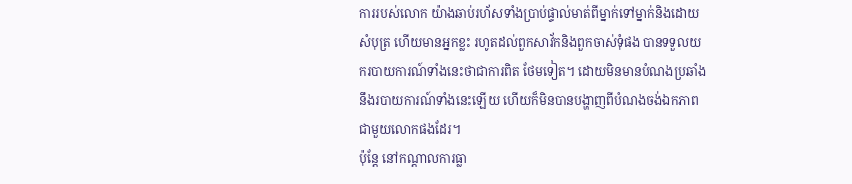ការរបស់លោក យ៉ាងឆាប់រហ័សទាំងប្រាប់ផ្ទាល់មាត់ពីម្នាក់ទៅម្នាក់និងដោយសំបុត្រ ហើយមានអ្នកខ្លះ រហូតដល់ពួកសាវ័កនិងពួកចាស់ទុំផង បានទទួលយករបាយការណ៍ទាំងនេះថាជាការពិត ថែមទៀត។ ដោយមិនមានបំណងប្រឆាំងនឹងរបាយការណ៍ទាំងនេះឡើយ ហើយក៏មិនបានបង្ហាញពីបំណងចង់ឯកភាពជាមួយលោកផងដែរ។
ប៉ុន្ដែ នៅកណ្តាលការធ្លា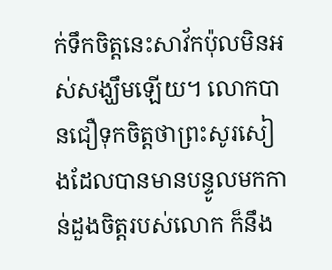ក់ទឹកចិត្ដនេះសាវ័កប៉ុលមិនអស់សង្ឃឹមឡើយ។ លោកបានជឿទុកចិត្តថាព្រះសូរសៀងដែលបានមានបន្ទូលមកកាន់ដួងចិត្តរបស់លោក ក៏នឹង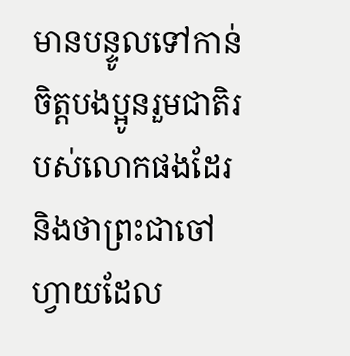មានបន្ទូលទៅកាន់ចិត្តបងប្អូនរួមជាតិរបស់លោកផងដែរ និងថាព្រះជាចៅហ្វាយដែល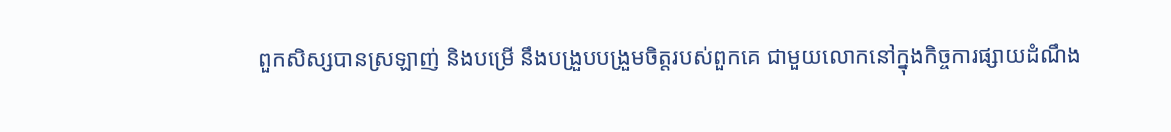ពួកសិស្សបានស្រឡាញ់ និងបម្រើ នឹងបង្រួបបង្រួមចិត្តរបស់ពួកគេ ជាមួយលោកនៅក្នុងកិច្ចការផ្សាយដំណឹង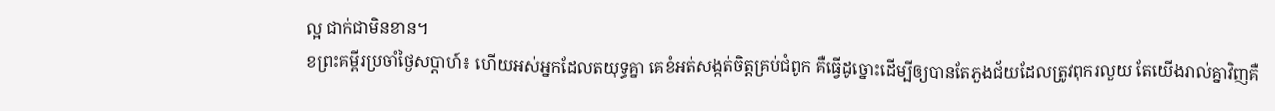ល្អ ជាក់ជាមិនខាន។
ខព្រះគម្ពីរប្រចាំថ្ងៃសប្តាហ៍៖ ហើយអស់អ្នកដែលតយុទ្ធគ្នា គេខំអត់សង្កត់ចិត្តគ្រប់ជំពូក គឺធ្វើដូច្នោះដើម្បីឲ្យបានតែភួងជ័យដែលត្រូវពុករលួយ តែយើងរាល់គ្នាវិញគឺ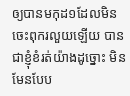ឲ្យបានមកុដ១ដែលមិនចេះពុករលួយឡើយ បានជាខ្ញុំខំរត់យ៉ាងដូច្នោះ មិនមែនបែប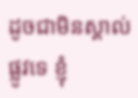ដូចជាមិនស្គាល់ផ្លូវទេ ខ្ញុំ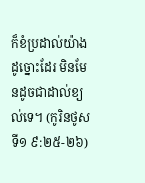ក៏ខំប្រដាល់យ៉ាងដូច្នោះដែរ មិនមែនដូចជាដាល់ខ្យល់ទេ។ (កូរិនថូសទី១ ៩:២៥-២៦)